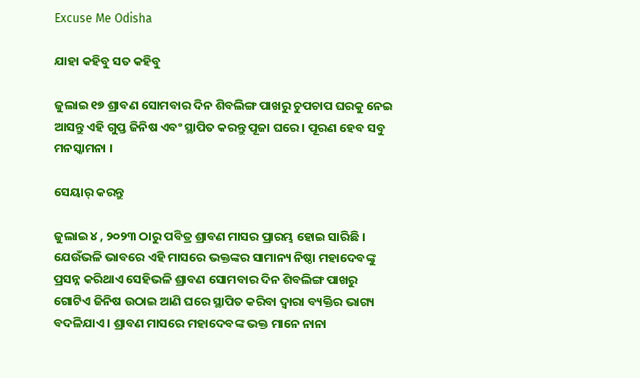Excuse Me Odisha

ଯାହା କହିବୁ ସତ କହିବୁ

ଜୁଲାଇ ୧୭ ଶ୍ରାବଣ ସୋମବାର ଦିନ ଶିବଲିଙ୍ଗ ପାଖରୁ ଚୁପଚାପ ଘରକୁ ନେଇ ଆସନ୍ତୁ ଏହି ଗୁପ୍ତ ଜିନିଷ ଏବଂ ସ୍ଥାପିତ କରନ୍ତୁ ପୂଜା ଘରେ । ପୂରଣ ହେବ ସବୁ ମନସ୍କାମନା ।

ସେୟାର୍ କରନ୍ତୁ

ଜୁଲାଇ ୪ , ୨୦୨୩ ଠାରୁ ପବିତ୍ର ଶ୍ରାବଣ ମାସର ପ୍ରାରମ୍ଭ ହୋଇ ସାରିଛି । ଯେଉଁଭଳି ଭାବରେ ଏହି ମାସରେ ଭକ୍ତଙ୍କର ସାମାନ୍ୟ ନିଷ୍ଠା ମହାଦେବଙ୍କୁ ପ୍ରସନ୍ନ କରିଥାଏ ସେହିଭଳି ଶ୍ରାବଣ ସୋମବାର ଦିନ ଶିବଲିଙ୍ଗ ପାଖରୁ ଗୋଟିଏ ଜିନିଷ ଉଠାଇ ଆଣି ଘରେ ସ୍ଥାପିତ କରିବା ଦ୍ୱାରା ବ୍ୟକ୍ତିର ଭାଗ୍ୟ ବଦଳିଯାଏ । ଶ୍ରାବଣ ମାସରେ ମହାଦେବଙ୍କ ଭକ୍ତ ମାନେ ନାନା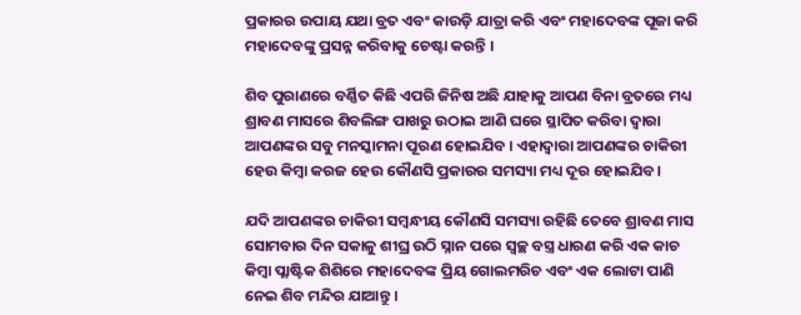ପ୍ରକାରର ଉପାୟ ଯଥା ବ୍ରତ ଏବଂ କାଉଡ଼ି ଯାତ୍ରା କରି ଏବଂ ମହାଦେବଙ୍କ ପୂଜା କରି ମହାଦେବଙ୍କୁ ପ୍ରସନ୍ନ କରିବାକୁ ଚେଷ୍ଟା କରନ୍ତି ।

ଶିବ ପୁରାଣରେ ବର୍ଣ୍ଣିତ କିଛି ଏପରି ଜିନିଷ ଅଛି ଯାହାକୁ ଆପଣ ବିନା ବ୍ରତରେ ମଧ୍ୟ ଶ୍ରାବଣ ମାସରେ ଶିବଲିଙ୍ଗ ପାଖରୁ ଉଠାଇ ଆଣି ଘରେ ସ୍ଥାପିତ କରିବା ଦ୍ୱାରା ଆପଣଙ୍କର ସବୁ ମନସ୍କାମନା ପୂରଣ ହୋଇଯିବ । ଏହାଦ୍ବାରା ଆପଣଙ୍କର ଚାକିରୀ ହେଉ କିମ୍ବା କରଜ ହେଉ କୌଣସି ପ୍ରକାରର ସମସ୍ୟା ମଧ୍ୟ ଦୂର ହୋଇଯିବ ।

ଯଦି ଆପଣଙ୍କର ଚାକିରୀ ସମ୍ବନ୍ଧୀୟ କୌଣସି ସମସ୍ୟା ରହିଛି ତେବେ ଶ୍ରାବଣ ମାସ ସୋମବାର ଦିନ ସକାଳୁ ଶୀଘ୍ର ଉଠି ସ୍ନାନ ପରେ ସ୍ୱଚ୍ଛ ବସ୍ତ୍ର ଧାରଣ କରି ଏକ କାଚ କିମ୍ବା ପ୍ଲାଷ୍ଟିକ ଶିଶିରେ ମହାଦେବଙ୍କ ପ୍ରିୟ ଗୋଲମରିଚ ଏବଂ ଏକ ଲୋଟା ପାଣି ନେଇ ଶିବ ମନ୍ଦିର ଯାଆନ୍ତୁ ।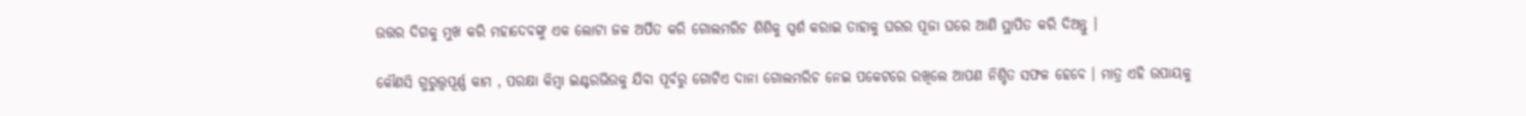ଉତ୍ତର ଦିଗକୁ ମୁଖ କରି ମହାଦେବଙ୍କୁ ଏକ ଲୋଟା ଜଳ ଅର୍ପିତ କରି ଗୋଲମରିଚ ଶିଶିକୁ ସ୍ପର୍ଶ କରାଇ ତାହାକୁ ଘରର ପୂଜା ଘରେ ଆଣି ସ୍ଥାପିତ କରି ଦିଅନ୍ତୁ ।

କୌଣସି ଗୁରୁତ୍ତ୍ୱପୂର୍ଣ୍ଣ କାମ , ପରକ୍ଷା କିମ୍ବା ଇଣ୍ଟରଭିଉକୁ ଯିବା ପୂର୍ବରୁ ଗୋଟିଏ ଦାନା ଗୋଲମରିଚ ନେଇ ପକେଟରେ ରଖିଲେ ଆପଣ ନିଶ୍ଚିତ ସଫଳ ହେବେ । ମାତ୍ର ଏହି ଉପାୟକୁ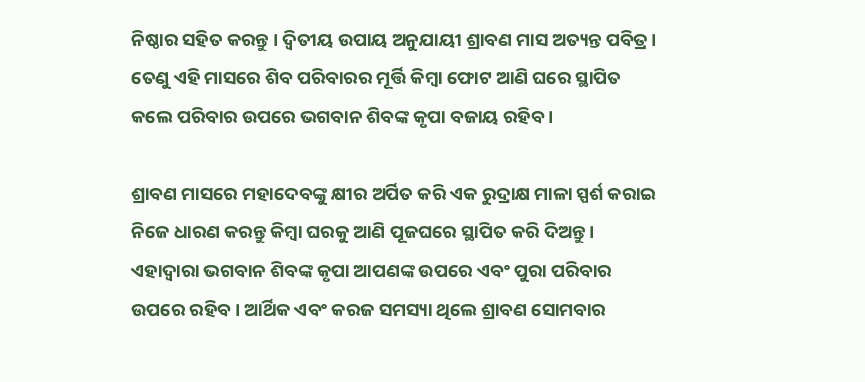ନିଷ୍ଠାର ସହିତ କରନ୍ତୁ । ଦ୍ୱିତୀୟ ଉପାୟ ଅନୁଯାୟୀ ଶ୍ରାବଣ ମାସ ଅତ୍ୟନ୍ତ ପବିତ୍ର । ତେଣୁ ଏହି ମାସରେ ଶିବ ପରିବାରର ମୂର୍ତ୍ତି କିମ୍ବା ଫୋଟ ଆଣି ଘରେ ସ୍ଥାପିତ କଲେ ପରିବାର ଉପରେ ଭଗବାନ ଶିବଙ୍କ କୃପା ବଜାୟ ରହିବ ।

ଶ୍ରାବଣ ମାସରେ ମହାଦେବଙ୍କୁ କ୍ଷୀର ଅର୍ପିତ କରି ଏକ ରୁଦ୍ରାକ୍ଷ ମାଳା ସ୍ପର୍ଶ କରାଇ ନିଜେ ଧାରଣ କରନ୍ତୁ କିମ୍ବା ଘରକୁ ଆଣି ପୂଜଘରେ ସ୍ଥାପିତ କରି ଦିଅନ୍ତୁ । ଏହାଦ୍ବାରା ଭଗବାନ ଶିବଙ୍କ କୃପା ଆପଣଙ୍କ ଉପରେ ଏବଂ ପୁରା ପରିବାର ଉପରେ ରହିବ । ଆର୍ଥିକ ଏବଂ କରଜ ସମସ୍ୟା ଥିଲେ ଶ୍ରାବଣ ସୋମବାର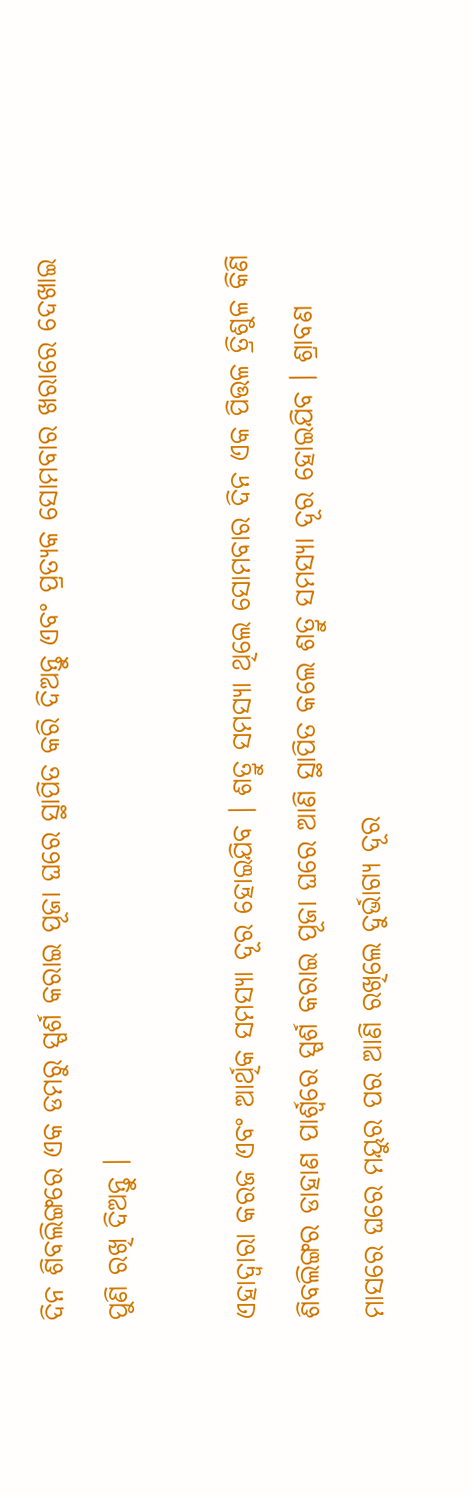ଦିନ ଶିବଲିଙ୍ଗରେ ଏକ ଡମରୁ ସ୍ପର୍ଶ କରାଇ ପୂଜା ଘରେ ସ୍ଥାପିତ କରି ଦିଅନ୍ତୁ ଏବଂ ପ୍ରତ୍ୟକ ସୋମବାର ଖରାରେ ଦେଖାଇ ପୁଣି ରଖି ଦିଅନ୍ତୁ ।

ଏହାଦ୍ବାରା କରଜ ଏବଂ ଆର୍ଥିକ ସମସ୍ୟା ଦୂର ହୋଇଯିବ । ଶତ୍ରୁ ସମସ୍ୟା ଥିଲେ ସୋମବାର ଦିନ ଏକ ପିତ୍ତଳ ତ୍ରିଶୁଳ କିଣି ଶିବଲିଙ୍ଗର ଡାହାଣ ପାର୍ଶ୍ଵରେ ସ୍ପର୍ଶ କରାଇ ପୂଜା ଘରେ ଆଣି ସ୍ଥାପିତ କଲେ ଶତ୍ରୁ ସମସ୍ୟା ଦୂର ହୋଇଯିବ । ଶ୍ରାବଣ ମାସରେ ଘରେ ମୟୁର ପର ଆଣି ରଖିଲେ ଦୁର୍ଭାଗ୍ୟ ଦୂର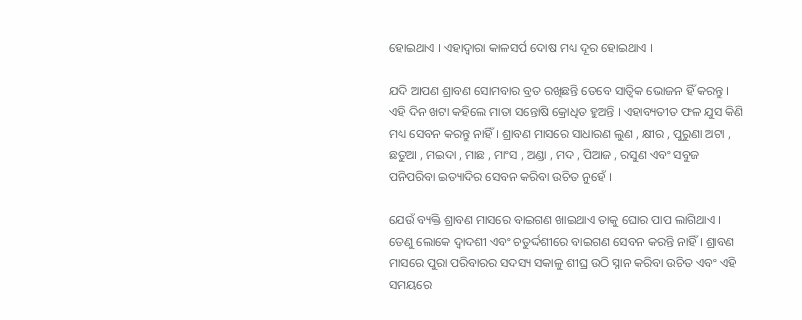ହୋଇଥାଏ । ଏହାଦ୍ବାରା କାଳସର୍ପ ଦୋଷ ମଧ୍ୟ ଦୂର ହୋଇଥାଏ ।

ଯଦି ଆପଣ ଶ୍ରାବଣ ସୋମବାର ବ୍ରତ ରଖିଛନ୍ତି ତେବେ ସାତ୍ଵିକ ଭୋଜନ ହିଁ କରନ୍ତୁ । ଏହି ଦିନ ଖଟା କହିଲେ ମାତା ସନ୍ତୋଷି କ୍ରୋଧିତ ହୁଅନ୍ତି । ଏହାବ୍ୟତୀତ ଫଳ ଯୁସ କିଣି ମଧ୍ୟ ସେବନ କରନ୍ତୁ ନାହିଁ । ଶ୍ରାବଣ ମାସରେ ସାଧାରଣ ଲୁଣ , କ୍ଷୀର , ପୁରୁଣା ଅଟା , ଛତୁଆ , ମଇଦା , ମାଛ , ମାଂସ , ଅଣ୍ଡା , ମଦ , ପିଆଜ , ରସୁଣ ଏବଂ ସବୁଜ ପନିପରିବା ଇତ୍ୟାଦିର ସେବନ କରିବା ଉଚିତ ନୁହେଁ ।

ଯେଉଁ ବ୍ୟକ୍ତି ଶ୍ରାବଣ ମାସରେ ବାଇଗଣ ଖାଇଥାଏ ତାକୁ ଘୋର ପାପ ଲାଗିଥାଏ । ତେଣୁ ଲୋକେ ଦ୍ଵାଦଶୀ ଏବଂ ଚତୁର୍ଦ୍ଦଶୀରେ ବାଇଗଣ ସେବନ କରନ୍ତି ନାହିଁ । ଶ୍ରାବଣ ମାସରେ ପୁରା ପରିବାରର ସଦସ୍ୟ ସକାଳୁ ଶୀଘ୍ର ଉଠି ସ୍ନାନ କରିବା ଉଚିତ ଏବଂ ଏହି ସମୟରେ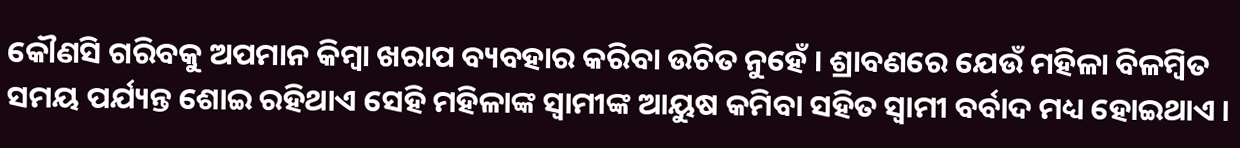କୌଣସି ଗରିବକୁ ଅପମାନ କିମ୍ବା ଖରାପ ବ୍ୟବହାର କରିବା ଉଚିତ ନୁହେଁ । ଶ୍ରାବଣରେ ଯେଉଁ ମହିଳା ବିଳମ୍ବିତ ସମୟ ପର୍ଯ୍ୟନ୍ତ ଶୋଇ ରହିଥାଏ ସେହି ମହିଳାଙ୍କ ସ୍ୱାମୀଙ୍କ ଆୟୁଷ କମିବା ସହିତ ସ୍ୱାମୀ ବର୍ବାଦ ମଧ୍ୟ ହୋଇଥାଏ ।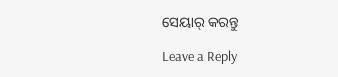ସେୟାର୍ କରନ୍ତୁ

Leave a Reply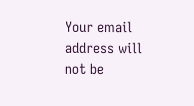Your email address will not be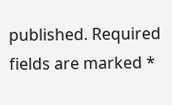published. Required fields are marked *